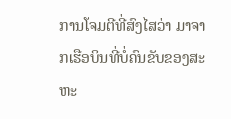ການໂຈມຕີທີ່ສົງໄສວ່າ ມາຈາກເຮືອບິນທີ່ບໍ່ຄົນຂັບຂອງສະ
ຫະ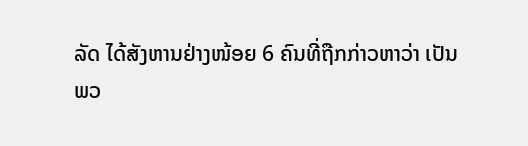ລັດ ໄດ້ສັງຫານຢ່າງໜ້ອຍ 6 ຄົນທີ່ຖືກກ່າວຫາວ່າ ເປັນ
ພວ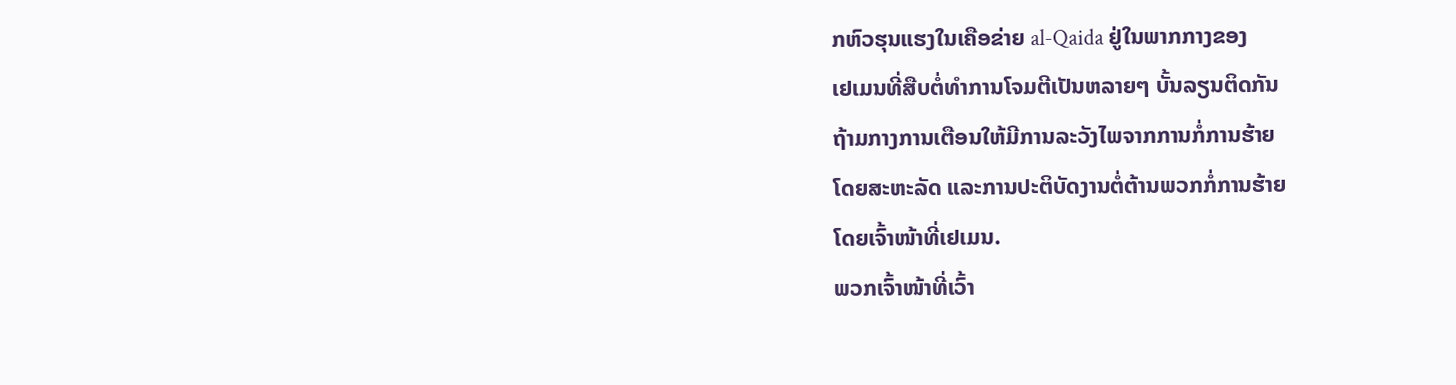ກຫົວຮຸນແຮງໃນເຄືອຂ່າຍ al-Qaida ຢູ່ໃນພາກກາງຂອງ
ເຢເມນທີ່ສືບຕໍ່ທໍາການໂຈມຕີເປັນຫລາຍໆ ບັ້ນລຽນຕິດກັນ
ຖ້າມກາງການເຕືອນໃຫ້ມີການລະວັງໄພຈາກການກໍ່ການຮ້າຍ
ໂດຍສະຫະລັດ ແລະການປະຕິບັດງານຕໍ່ຕ້ານພວກກໍ່ການຮ້າຍ
ໂດຍເຈົ້າໜ້າທີ່ເຢເມນ.
ພວກເຈົ້າໜ້າທີ່ເວົ້າ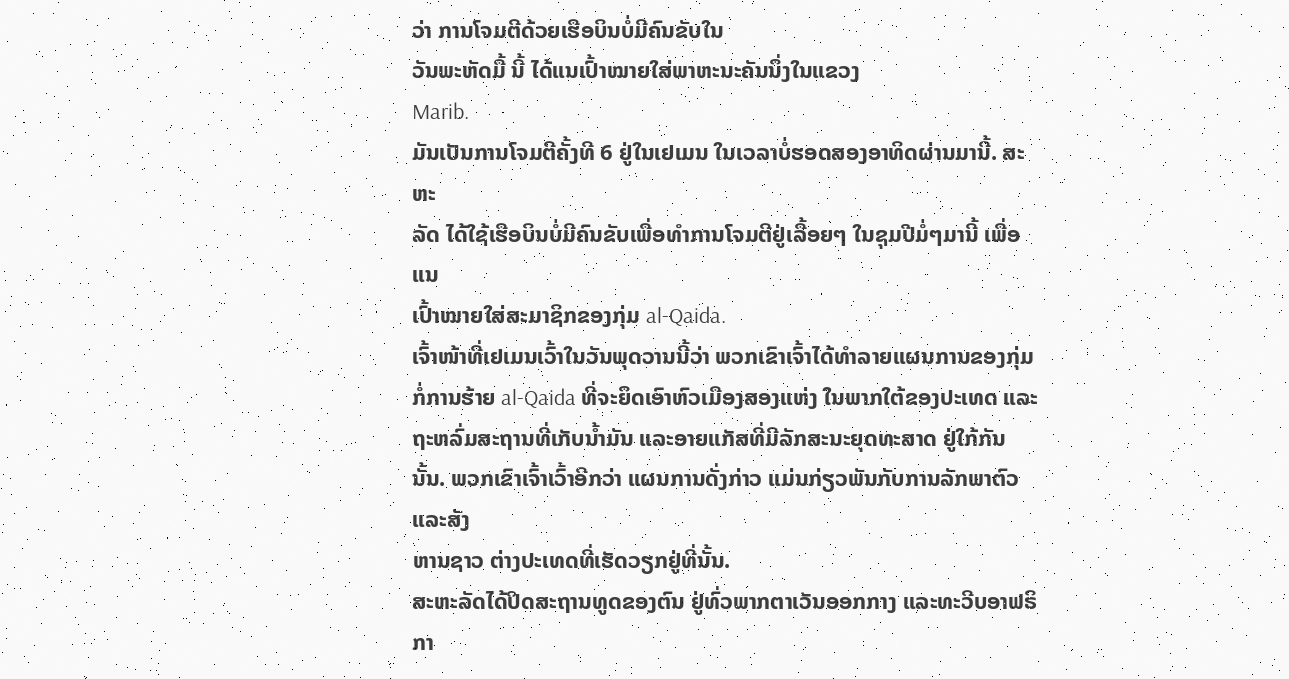ວ່າ ການໂຈມຕີດ້ວຍເຮືອບິນບໍ່ມີຄົນຂັບໃນ
ວັນພະຫັດມື້ ນີ້ ໄດ້ແນເປົ້າໝາຍໃສ່ພາຫະນະຄັນນຶ່ງໃນແຂວງ
Marib.
ມັນເປັນການໂຈມຕີຄັ້ງທີ 6 ຢູ່ໃນເຢເມນ ໃນເວລາບໍ່ຮອດສອງອາທິດຜ່ານມານີ້. ສະຫະ
ລັດ ໄດ້ໃຊ້ເຮືອບິນບໍ່ມີຄົນຂັບເພື່ອທໍາການໂຈມຕີຢູ່ເລື້ອຍໆ ໃນຊຸມປີມໍ່ໆມານີ້ ເພື່ອແນ
ເປົ້າໝາຍໃສ່ສະມາຊິກຂອງກຸ່ມ al-Qaida.
ເຈົ້າໜ້າທີ່ເຢເມນເວົ້າໃນວັນພຸດວານນີ້ວ່າ ພວກເຂົາເຈົ້າໄດ້ທໍາລາຍແຜນການຂອງກຸ່ມ
ກໍ່ການຮ້າຍ al-Qaida ທີ່ຈະຍຶດເອົາຫົວເມືອງສອງແຫ່ງ ໃນພາກໃຕ້ຂອງປະເທດ ແລະ
ຖະຫລົ່ມສະຖານທີ່ເກັບນໍ້າມັນ ແລະອາຍແກັສທີ່ມີລັກສະນະຍຸດທະສາດ ຢູ່ໃກ້ກັນນັ້ນ. ພວກເຂົາເຈົ້າເວົ້າອີກວ່າ ແຜນການດັ່ງກ່າວ ແມ່ນກ່ຽວພັນກັບການລັກພາຕົວ ແລະສັງ
ຫານຊາວ ຕ່າງປະເທດທີ່ເຮັດວຽກຢູ່ທີ່ນັ້ນ.
ສະຫະລັດໄດ້ປິດສະຖານທູດຂອງຕົນ ຢູ່ທົ່ວພາກຕາເວັນອອກກາງ ແລະທະວີບອາຟຣິກາ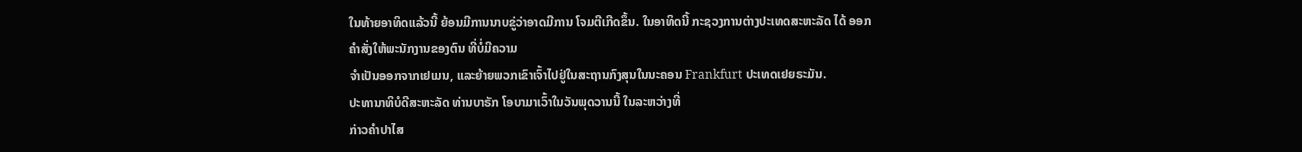ໃນທ້າຍອາທິດແລ້ວນີ້ ຍ້ອນມີການນາບຂູ່ວ່າອາດມີການ ໂຈມຕີເກີດຂຶ້ນ. ໃນອາທິດນີ້ ກະຊວງການຕ່າງປະເທດສະຫະລັດ ໄດ້ ອອກຄໍາສັ່ງໃຫ້ພະນັກງານຂອງຕົນ ທີ່ບໍ່ມີຄວາມ
ຈໍາເປັນອອກຈາກເຢເມນ, ແລະຍ້າຍພວກເຂົາເຈົ້າໄປຢູ່ໃນສະຖານກົງສຸນໃນນະຄອນ Frankfurt ປະເທດເຢຍຣະມັນ.
ປະທານາທິບໍດີສະຫະລັດ ທ່ານບາຣັກ ໂອບາມາເວົ້າໃນວັນພຸດວານນີ້ ໃນລະຫວ່າງທີ່
ກ່າວຄໍາປາໄສ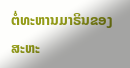ຕໍ່ທະຫານມາຣິນຂອງສະຫະ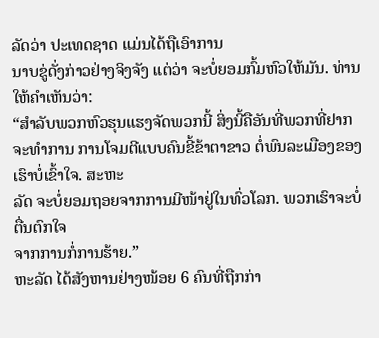ລັດວ່າ ປະເທດຊາດ ແມ່ນໄດ້ຖືເອົາການ
ນາບຂູ່ດັ່ງກ່າວຢ່າງຈິງຈັງ ແຕ່ວ່າ ຈະບໍ່ຍອມກົ້ມຫົວໃຫ້ມັນ. ທ່ານໃຫ້ຄໍາເຫັນວ່າ:
“ສໍາລັບພວກຫົວຮຸນແຮງຈັດພວກນີ້ ສິ່ງນີ້ຄືອັນທີ່ພວກທີ່ຢາກຈະທໍາການ ການໂຈມຕີແບບຄົນຂີ້ຂ້າຕາຂາວ ຕໍ່ພົນລະເມືອງຂອງເຮົາບໍ່ເຂົ້າໃຈ. ສະຫະ
ລັດ ຈະບໍ່ຍອມຖອຍຈາກການມີໜ້າຢູ່ໃນທົ່ວໂລກ. ພວກເຮົາຈະບໍ່ຕື່ນຕົກໃຈ
ຈາກການກໍ່ການຮ້າຍ.”
ຫະລັດ ໄດ້ສັງຫານຢ່າງໜ້ອຍ 6 ຄົນທີ່ຖືກກ່າ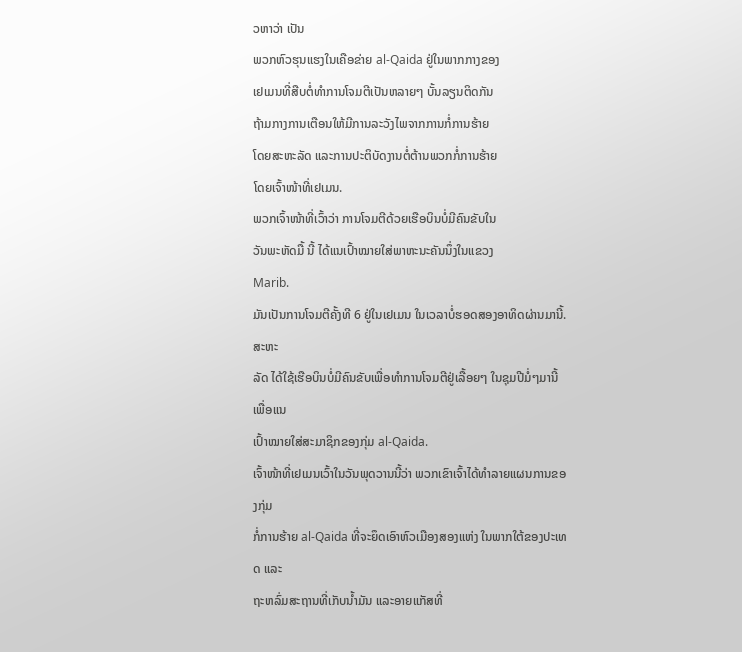ວຫາວ່າ ເປັນ
ພວກຫົວຮຸນແຮງໃນເຄືອຂ່າຍ al-Qaida ຢູ່ໃນພາກກາງຂອງ
ເຢເມນທີ່ສືບຕໍ່ທໍາການໂຈມຕີເປັນຫລາຍໆ ບັ້ນລຽນຕິດກັນ
ຖ້າມກາງການເຕືອນໃຫ້ມີການລະວັງໄພຈາກການກໍ່ການຮ້າຍ
ໂດຍສະຫະລັດ ແລະການປະຕິບັດງານຕໍ່ຕ້ານພວກກໍ່ການຮ້າຍ
ໂດຍເຈົ້າໜ້າທີ່ເຢເມນ.
ພວກເຈົ້າໜ້າທີ່ເວົ້າວ່າ ການໂຈມຕີດ້ວຍເຮືອບິນບໍ່ມີຄົນຂັບໃນ
ວັນພະຫັດມື້ ນີ້ ໄດ້ແນເປົ້າໝາຍໃສ່ພາຫະນະຄັນນຶ່ງໃນແຂວງ
Marib.
ມັນເປັນການໂຈມຕີຄັ້ງທີ 6 ຢູ່ໃນເຢເມນ ໃນເວລາບໍ່ຮອດສອງອາທິດຜ່ານມານີ້. ສະຫະ
ລັດ ໄດ້ໃຊ້ເຮືອບິນບໍ່ມີຄົນຂັບເພື່ອທໍາການໂຈມຕີຢູ່ເລື້ອຍໆ ໃນຊຸມປີມໍ່ໆມານີ້ ເພື່ອແນ
ເປົ້າໝາຍໃສ່ສະມາຊິກຂອງກຸ່ມ al-Qaida.
ເຈົ້າໜ້າທີ່ເຢເມນເວົ້າໃນວັນພຸດວານນີ້ວ່າ ພວກເຂົາເຈົ້າໄດ້ທໍາລາຍແຜນການຂອງກຸ່ມ
ກໍ່ການຮ້າຍ al-Qaida ທີ່ຈະຍຶດເອົາຫົວເມືອງສອງແຫ່ງ ໃນພາກໃຕ້ຂອງປະເທດ ແລະ
ຖະຫລົ່ມສະຖານທີ່ເກັບນໍ້າມັນ ແລະອາຍແກັສທີ່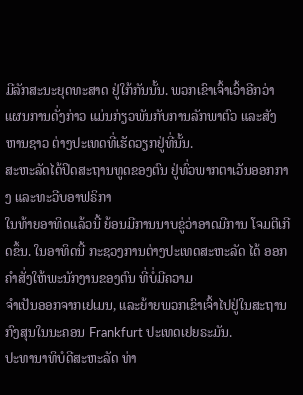ມີລັກສະນະຍຸດທະສາດ ຢູ່ໃກ້ກັນນັ້ນ. ພວກເຂົາເຈົ້າເວົ້າອີກວ່າ ແຜນການດັ່ງກ່າວ ແມ່ນກ່ຽວພັນກັບການລັກພາຕົວ ແລະສັງ
ຫານຊາວ ຕ່າງປະເທດທີ່ເຮັດວຽກຢູ່ທີ່ນັ້ນ.
ສະຫະລັດໄດ້ປິດສະຖານທູດຂອງຕົນ ຢູ່ທົ່ວພາກຕາເວັນອອກກາງ ແລະທະວີບອາຟຣິກາ
ໃນທ້າຍອາທິດແລ້ວນີ້ ຍ້ອນມີການນາບຂູ່ວ່າອາດມີການ ໂຈມຕີເກີດຂຶ້ນ. ໃນອາທິດນີ້ ກະຊວງການຕ່າງປະເທດສະຫະລັດ ໄດ້ ອອກຄໍາສັ່ງໃຫ້ພະນັກງານຂອງຕົນ ທີ່ບໍ່ມີຄວາມ
ຈໍາເປັນອອກຈາກເຢເມນ, ແລະຍ້າຍພວກເຂົາເຈົ້າໄປຢູ່ໃນສະຖານກົງສຸນໃນນະຄອນ Frankfurt ປະເທດເຢຍຣະມັນ.
ປະທານາທິບໍດີສະຫະລັດ ທ່າ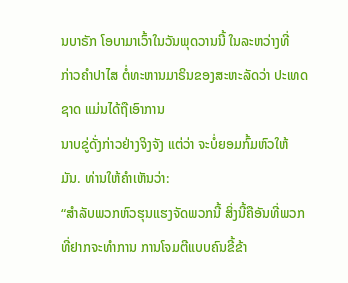ນບາຣັກ ໂອບາມາເວົ້າໃນວັນພຸດວານນີ້ ໃນລະຫວ່າງທີ່
ກ່າວຄໍາປາໄສ ຕໍ່ທະຫານມາຣິນຂອງສະຫະລັດວ່າ ປະເທດຊາດ ແມ່ນໄດ້ຖືເອົາການ
ນາບຂູ່ດັ່ງກ່າວຢ່າງຈິງຈັງ ແຕ່ວ່າ ຈະບໍ່ຍອມກົ້ມຫົວໃຫ້ມັນ. ທ່ານໃຫ້ຄໍາເຫັນວ່າ:
“ສໍາລັບພວກຫົວຮຸນແຮງຈັດພວກນີ້ ສິ່ງນີ້ຄືອັນທີ່ພວກທີ່ຢາກຈະທໍາການ ການໂຈມຕີແບບຄົນຂີ້ຂ້າ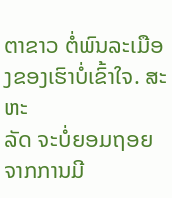ຕາຂາວ ຕໍ່ພົນລະເມືອງຂອງເຮົາບໍ່ເຂົ້າໃຈ. ສະຫະ
ລັດ ຈະບໍ່ຍອມຖອຍຈາກການມີ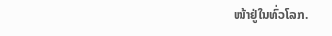ໜ້າຢູ່ໃນທົ່ວໂລກ.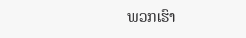ພວກເຮົາ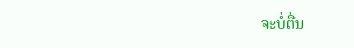ຈະບໍ່ຕື່ນ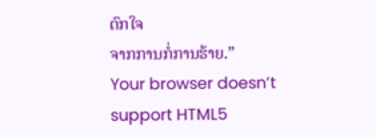ຕົກໃຈ
ຈາກການກໍ່ການຮ້າຍ.”
Your browser doesn’t support HTML5